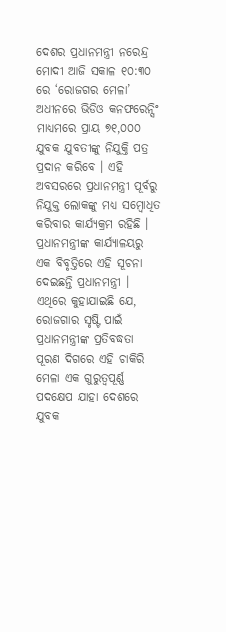ଦେଶର ପ୍ରଧାନମନ୍ତ୍ରୀ ନରେନ୍ଦ୍ର ମୋଦୀ ଆଜି ସକାଳ ୧୦:୩୦ ରେ ‘ରୋଜଗର ମେଳା’ ଅଧୀନରେ ଭିଡିଓ କନଫରେନ୍ସିଂ ମାଧ୍ୟମରେ ପ୍ରାୟ ୭୧,୦୦୦ ଯୁବକ ଯୁବତୀଙ୍କୁ ନିଯୁକ୍ତି ପତ୍ର ପ୍ରଦାନ କରିବେ । ଏହି ଅବସରରେ ପ୍ରଧାନମନ୍ତ୍ରୀ ପୂର୍ବରୁ ନିଯୁକ୍ତ ଲୋକଙ୍କୁ ମଧ୍ୟ ସମ୍ବୋଧିତ କରିବାର କାର୍ଯ୍ୟକ୍ରମ ରହିଛି । ପ୍ରଧାନମନ୍ତ୍ରୀଙ୍କ କାର୍ଯ୍ୟାଳୟରୁ ଏକ ବିବୃତ୍ତିରେ ଏହି ସୂଚନା ଦେଇଛନ୍ତି ପ୍ରଧାନମନ୍ତ୍ରୀ ।
ଏଥିରେ କୁହାଯାଇଛି ଯେ, ରୋଜଗାର ସୃଷ୍ଟି ପାଇଁ ପ୍ରଧାନମନ୍ତ୍ରୀଙ୍କ ପ୍ରତିବଦ୍ଧତା ପୂରଣ ଦିଗରେ ଏହି ଚାକିରି ମେଳା ଏକ ଗୁରୁତ୍ୱପୂର୍ଣ୍ଣ ପଦକ୍ଷେପ ଯାହା ଦେଶରେ ଯୁବକ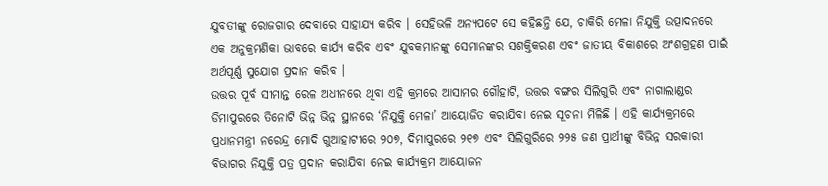ଯୁବତୀଙ୍କୁ ରୋଜଗାର ଦେବାରେ ସାହାଯ୍ୟ କରିବ । ସେହିଭଳି ଅନ୍ୟପଟେ ସେ କହିଛନ୍ତି ଯେ, ଚାକିରି ମେଳା ନିଯୁକ୍ତି ଉତ୍ପାଦନରେ ଏକ ଅନୁକ୍ରମଣିକା ଭାବରେ କାର୍ଯ୍ୟ କରିବ ଏବଂ ଯୁବକମାନଙ୍କୁ ସେମାନଙ୍କର ସଶକ୍ତିକରଣ ଏବଂ ଜାତୀୟ ବିକାଶରେ ଅଂଶଗ୍ରହଣ ପାଇଁ ଅର୍ଥପୂର୍ଣ୍ଣ ସୁଯୋଗ ପ୍ରଦାନ କରିବ ।
ଉତ୍ତର ପୂର୍ବ ସୀମାନ୍ତ ରେଳ ଅଧୀନରେ ଥିବା ଏହି କ୍ରମରେ ଆସାମର ଗୌହାଟି, ଉତ୍ତର ବଙ୍ଗର ସିଲିଗୁରି ଏବଂ ନାଗାଲାଣ୍ଡର ଡିମାପୁରରେ ତିନୋଟି ଭିନ୍ନ ଭିନ୍ନ ସ୍ଥାନରେ ‘ନିଯୁକ୍ତି ମେଳା’ ଆୟୋଜିତ କରାଯିବା ନେଇ ସୂଚନା ମିଳିଛି । ଏହି କାର୍ଯ୍ୟକ୍ରମରେ ପ୍ରଧାନମନ୍ତ୍ରୀ ନରେନ୍ଦ୍ର ମୋଦି ଗୁଆହାଟୀରେ ୨୦୭, ଦିମାପୁରରେ ୨୧୭ ଏବଂ ସିଲିଗୁରିରେ ୨୨୫ ଜଣ ପ୍ରାର୍ଥୀଙ୍କୁ ବିଭିନ୍ନ ସରକାରୀ ବିଭାଗର ନିଯୁକ୍ତି ପତ୍ର ପ୍ରଦାନ କରାଯିବା ନେଇ କାର୍ଯ୍ୟକ୍ରମ ଆୟୋଜନ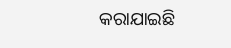କରାଯାଇଛି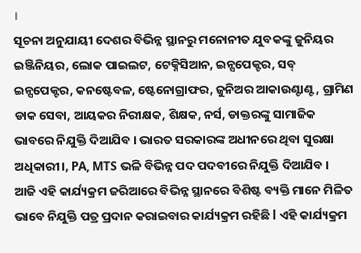।
ସୂଚନା ଅନୁଯାୟୀ ଦେଶର ବିଭିନ୍ନ ସ୍ଥାନରୁ ମନୋନୀତ ଯୁବକଙ୍କୁ ଜୁନିୟର ଇଞ୍ଜିନିୟର, ଲୋକ ପାଇଲଟ, ଟେକ୍ନିସିଆନ, ଇନ୍ସପେକ୍ଟର, ସବ୍ ଇନ୍ସପେକ୍ଟର, କନଷ୍ଟେବଳ, ଷ୍ଟେନୋଗ୍ରାଫର, ଜୁନିଅର ଆକାଉଣ୍ଟାଣ୍ଟ, ଗ୍ରାମିଣ ଡାକ ସେବା, ଆୟକର ନିରୀକ୍ଷକ, ଶିକ୍ଷକ, ନର୍ସ, ଡାକ୍ତରଙ୍କୁ ସାମାଜିକ ଭାବରେ ନିଯୁକ୍ତି ଦିଆଯିବ । ଭାରତ ସରକାରଙ୍କ ଅଧୀନରେ ଥିବା ସୁରକ୍ଷା ଅଧିକାରୀ।, PA, MTS ଭଳି ବିଭିନ୍ନ ପଦ ପଦବୀରେ ନିଯୁକ୍ତି ଦିଆଯିବ ।
ଆଜି ଏହି କାର୍ଯ୍ୟକ୍ରମ ଜରିଆରେ ବିଭିନ୍ନ ସ୍ଥାନରେ ବିଶିଷ୍ଟ ବ୍ୟକ୍ତି ମାନେ ମିଳିତ ଭାବେ ନିଯୁକ୍ତି ପତ୍ର ପ୍ରଦାନ କରାଇବାର କାର୍ଯ୍ୟକ୍ରମ ରହିଛି l ଏହି କାର୍ଯ୍ୟକ୍ରମ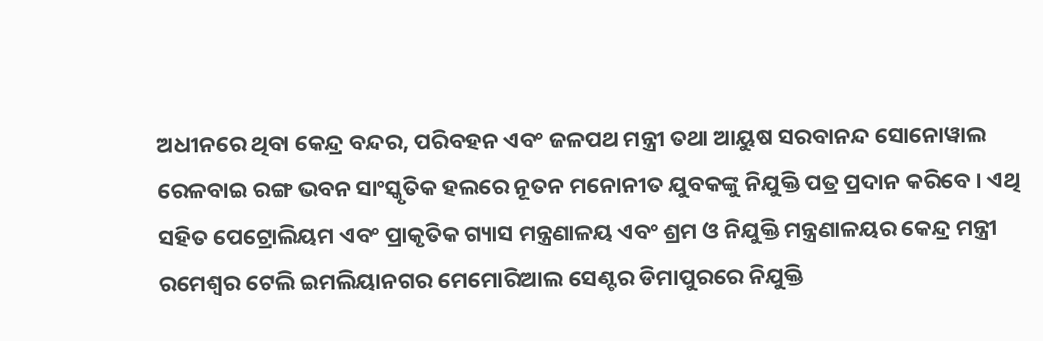ଅଧୀନରେ ଥିବା କେନ୍ଦ୍ର ବନ୍ଦର, ପରିବହନ ଏବଂ ଜଳପଥ ମନ୍ତ୍ରୀ ତଥା ଆୟୁଷ ସରବାନନ୍ଦ ସୋନୋୱାଲ ରେଳବାଇ ରଙ୍ଗ ଭବନ ସାଂସ୍କୃତିକ ହଲରେ ନୂତନ ମନୋନୀତ ଯୁବକଙ୍କୁ ନିଯୁକ୍ତି ପତ୍ର ପ୍ରଦାନ କରିବେ । ଏଥି ସହିତ ପେଟ୍ରୋଲିୟମ ଏବଂ ପ୍ରାକୃତିକ ଗ୍ୟାସ ମନ୍ତ୍ରଣାଳୟ ଏବଂ ଶ୍ରମ ଓ ନିଯୁକ୍ତି ମନ୍ତ୍ରଣାଳୟର କେନ୍ଦ୍ର ମନ୍ତ୍ରୀ ରମେଶ୍ୱର ଟେଲି ଇମଲିୟାନଗର ମେମୋରିଆଲ ସେଣ୍ଟର ଡିମାପୁରରେ ନିଯୁକ୍ତି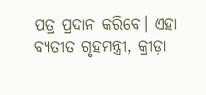ପତ୍ର ପ୍ରଦାନ କରିବେ। ଏହା ବ୍ୟତୀତ ଗୃହମନ୍ତ୍ରୀ, କ୍ରୀଡ଼ା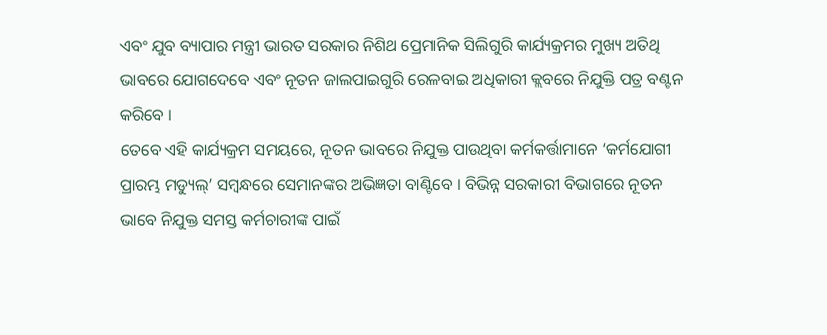ଏବଂ ଯୁବ ବ୍ୟାପାର ମନ୍ତ୍ରୀ ଭାରତ ସରକାର ନିଶିଥ ପ୍ରେମାନିକ ସିଲିଗୁରି କାର୍ଯ୍ୟକ୍ରମର ମୁଖ୍ୟ ଅତିଥି ଭାବରେ ଯୋଗଦେବେ ଏବଂ ନୂତନ ଜାଲପାଇଗୁରି ରେଳବାଇ ଅଧିକାରୀ କ୍ଲବରେ ନିଯୁକ୍ତି ପତ୍ର ବଣ୍ଟନ କରିବେ ।
ତେବେ ଏହି କାର୍ଯ୍ୟକ୍ରମ ସମୟରେ, ନୂତନ ଭାବରେ ନିଯୁକ୍ତ ପାଉଥିବା କର୍ମକର୍ତ୍ତାମାନେ ‘କର୍ମଯୋଗୀ ପ୍ରାରମ୍ଭ ମଡ୍ୟୁଲ୍’ ସମ୍ବନ୍ଧରେ ସେମାନଙ୍କର ଅଭିଜ୍ଞତା ବାଣ୍ଟିବେ । ବିଭିନ୍ନ ସରକାରୀ ବିଭାଗରେ ନୂତନ ଭାବେ ନିଯୁକ୍ତ ସମସ୍ତ କର୍ମଚାରୀଙ୍କ ପାଇଁ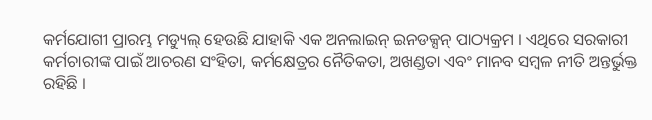କର୍ମଯୋଗୀ ପ୍ରାରମ୍ଭ ମଡ୍ୟୁଲ୍ ହେଉଛି ଯାହାକି ଏକ ଅନଲାଇନ୍ ଇନଡକ୍ସନ୍ ପାଠ୍ୟକ୍ରମ । ଏଥିରେ ସରକାରୀ କର୍ମଚାରୀଙ୍କ ପାଇଁ ଆଚରଣ ସଂହିତା, କର୍ମକ୍ଷେତ୍ରର ନୈତିକତା, ଅଖଣ୍ଡତା ଏବଂ ମାନବ ସମ୍ବଳ ନୀତି ଅନ୍ତର୍ଭୁକ୍ତ ରହିଛି ।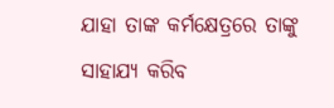ଯାହା ତାଙ୍କ କର୍ମକ୍ଷେତ୍ରରେ ତାଙ୍କୁ ସାହାଯ୍ୟ କରିବ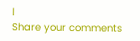l
Share your comments